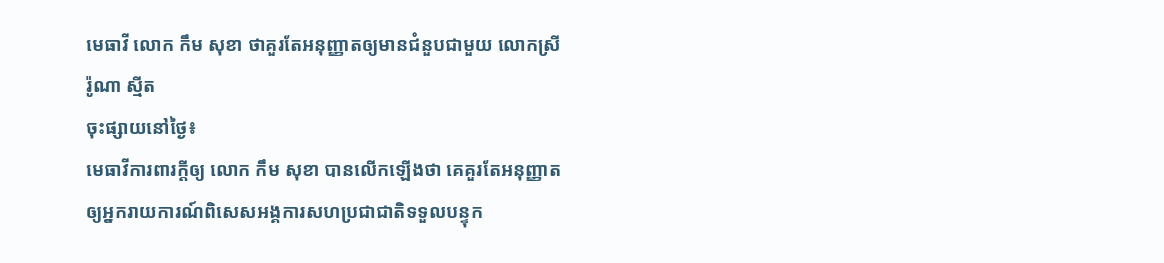មេធាវី លោក កឹម សុខា ថាគួរតែអនុញ្ញាតឲ្យមានជំនួបជាមួយ លោកស្រី រ៉ូណា ស្មីត
ចុះផ្សាយនៅថ្ងៃ៖
មេធាវីការពារក្តីឲ្យ លោក កឹម សុខា បានលើកឡើងថា គេគួរតែអនុញ្ញាតឲ្យអ្នករាយការណ៍ពិសេសអង្គការសហប្រជាជាតិទទួលបន្ទុក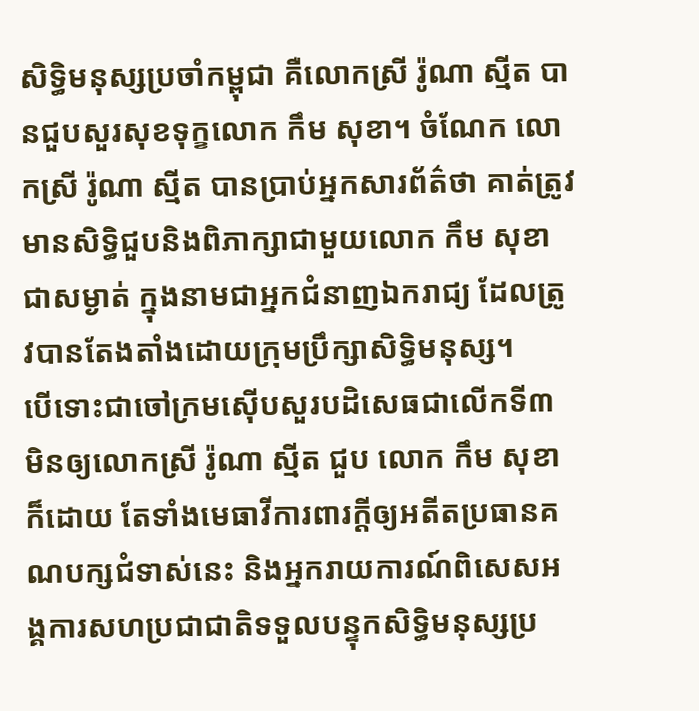សិទ្ធិមនុស្សប្រចាំកម្ពុជា គឺលោកស្រី រ៉ូណា ស្មីត បានជួបសួរសុខទុក្ខលោក កឹម សុខា។ ចំណែក លោកស្រី រ៉ូណា ស្មីត បានប្រាប់អ្នកសារព័ត៌ថា គាត់ត្រូវមានសិទ្ធិជួបនិងពិភាក្សាជាមួយលោក កឹម សុខា ជាសម្ងាត់ ក្នុងនាមជាអ្នកជំនាញឯករាជ្យ ដែលត្រូវបានតែងតាំងដោយក្រុមប្រឹក្សាសិទ្ធិមនុស្ស។
បើទោះជាចៅក្រមស៊ើបសួរបដិសេធជាលើកទី៣ មិនឲ្យលោកស្រី រ៉ូណា ស្មីត ជួប លោក កឹម សុខា ក៏ដោយ តែទាំងមេធាវីការពារក្តីឲ្យអតីតប្រធានគណបក្សជំទាស់នេះ និងអ្នករាយការណ៍ពិសេសអង្គការសហប្រជាជាតិទទួលបន្ទុកសិទ្ធិមនុស្សប្រ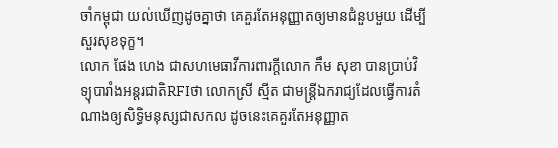ចាំកម្ពុជា យល់ឃើញដូចគ្នាថា គេគួរតែអនុញ្ញាតឲ្យមានជំនួបមួយ ដើម្បីសួរសុខទុក្ខ។
លោក ផែង ហេង ជាសហមេធាវីការពារក្តីលោក កឹម សុខា បានប្រាប់វិទ្យុបារាំងអន្តរជាតិRFIថា លោកស្រី ស្មីត ជាមន្រ្តីឯករាជ្យដែលធ្វើការតំណាងឲ្យសិទ្ធិមនុស្សជាសកល ដូចនេះគេគួរតែអនុញ្ញាត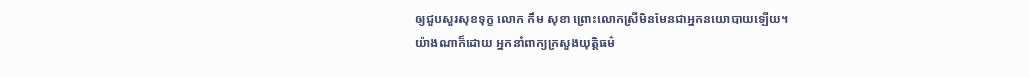ឲ្យជួបសួរសុខទុក្ខ លោក កឹម សុខា ព្រោះលោកស្រីមិនមែនជាអ្នកនយោបាយឡើយ។
យ៉ាងណាក៏ដោយ អ្នកនាំពាក្យក្រសួងយុត្តិធម៌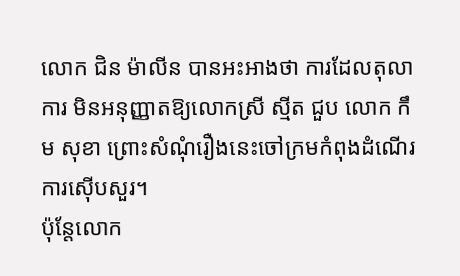លោក ជិន ម៉ាលីន បានអះអាងថា ការដែលតុលាការ មិនអនុញ្ញាតឱ្យលោកស្រី ស្មីត ជួប លោក កឹម សុខា ព្រោះសំណុំរឿងនេះចៅក្រមកំពុងដំណើរការស៊ើបសួរ។
ប៉ុន្តែលោក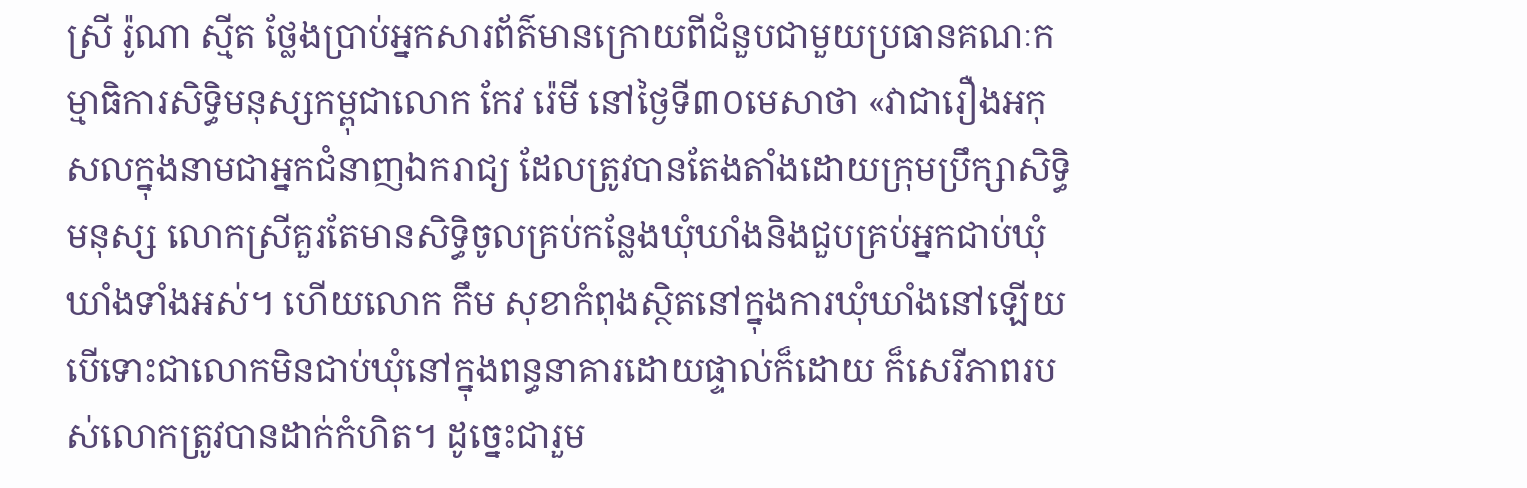ស្រី រ៉ូណា ស្មីត ថ្លែងប្រាប់អ្នកសារព័ត៌មានក្រោយពីជំនួបជាមួយប្រធានគណៈកម្មាធិការសិទ្ធិមនុស្សកម្ពុជាលោក កែវ រ៉េមី នៅថ្ងៃទី៣០មេសាថា «វាជារឿងអកុសលក្នុងនាមជាអ្នកជំនាញឯករាជ្យ ដែលត្រូវបានតែងតាំងដោយក្រុមប្រឹក្សាសិទ្ធិមនុស្ស លោកស្រីគួរតែមានសិទ្ធិចូលគ្រប់កន្លែងឃុំឃាំងនិងជួបគ្រប់អ្នកជាប់ឃុំឃាំងទាំងអស់។ ហើយលោក កឹម សុខាកំពុងស្ថិតនៅក្នុងការឃុំឃាំងនៅឡើយ បើទោះជាលោកមិនជាប់ឃុំនៅក្នុងពន្ធនាគារដោយផ្ទាល់ក៏ដោយ ក៏សេរីភាពរបស់លោកត្រូវបានដាក់កំហិត។ ដូច្នេះជារួម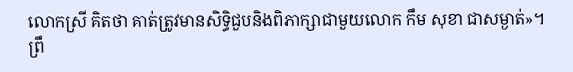លោកស្រី គិតថា គាត់ត្រូវមានសិទ្ធិជួបនិងពិភាក្សាជាមួយលោក កឹម សុខា ជាសម្ងាត់»។
ព្រឹ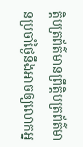ត្តិបត្រព័ត៌មានព្រឹត្តិបត្រព័ត៌មានប្រចាំថ្ងៃនឹងអាចឲ្យលោកអ្ន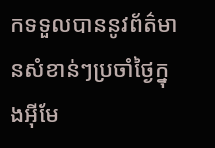កទទួលបាននូវព័ត៌មានសំខាន់ៗប្រចាំថ្ងៃក្នុងអ៊ីមែ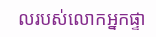លរបស់លោកអ្នកផ្ទា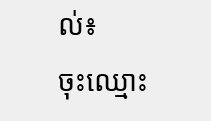ល់៖
ចុះឈ្មោះ